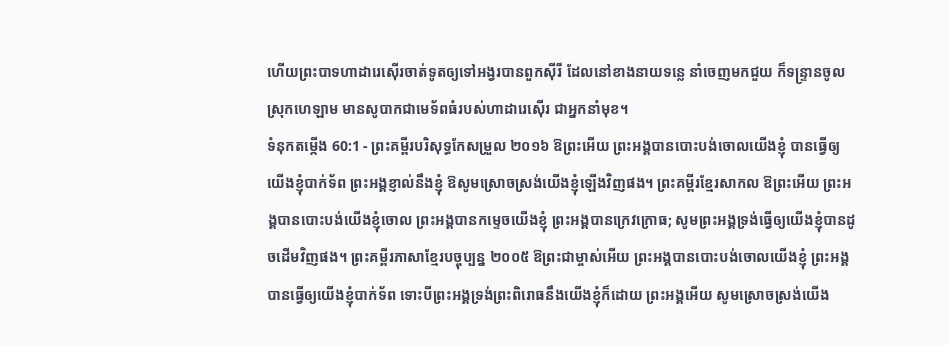ហើយព្រះបាទហាដារេស៊ើរចាត់ទូតឲ្យទៅអង្វរបានពួកស៊ីរី ដែលនៅខាងនាយទន្លេ នាំចេញមកជួយ ក៏ទន្ទ្រានចូលស្រុកហេឡាម មានសូបាកជាមេទ័ពធំរបស់ហាដារេស៊ើរ ជាអ្នកនាំមុខ។
ទំនុកតម្កើង 60:1 - ព្រះគម្ពីរបរិសុទ្ធកែសម្រួល ២០១៦ ឱព្រះអើយ ព្រះអង្គបានបោះបង់ចោលយើងខ្ញុំ បានធ្វើឲ្យយើងខ្ញុំបាក់ទ័ព ព្រះអង្គខ្ញាល់នឹងខ្ញុំ ឱសូមស្រោចស្រង់យើងខ្ញុំឡើងវិញផង។ ព្រះគម្ពីរខ្មែរសាកល ឱព្រះអើយ ព្រះអង្គបានបោះបង់យើងខ្ញុំចោល ព្រះអង្គបានកម្ទេចយើងខ្ញុំ ព្រះអង្គបានក្រេវក្រោធ; សូមព្រះអង្គទ្រង់ធ្វើឲ្យយើងខ្ញុំបានដូចដើមវិញផង។ ព្រះគម្ពីរភាសាខ្មែរបច្ចុប្បន្ន ២០០៥ ឱព្រះជាម្ចាស់អើយ ព្រះអង្គបានបោះបង់ចោលយើងខ្ញុំ ព្រះអង្គបានធ្វើឲ្យយើងខ្ញុំបាក់ទ័ព ទោះបីព្រះអង្គទ្រង់ព្រះពិរោធនឹងយើងខ្ញុំក៏ដោយ ព្រះអង្គអើយ សូមស្រោចស្រង់យើង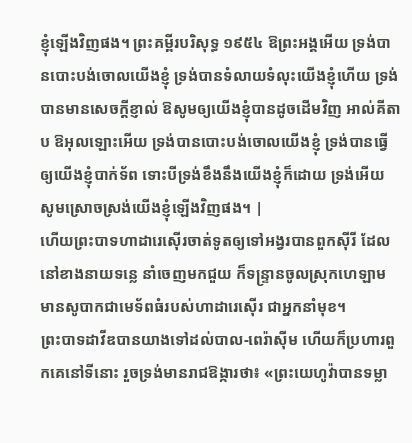ខ្ញុំឡើងវិញផង។ ព្រះគម្ពីរបរិសុទ្ធ ១៩៥៤ ឱព្រះអង្គអើយ ទ្រង់បានបោះបង់ចោលយើងខ្ញុំ ទ្រង់បានទំលាយទំលុះយើងខ្ញុំហើយ ទ្រង់បានមានសេចក្ដីខ្ញាល់ ឱសូមឲ្យយើងខ្ញុំបានដូចដើមវិញ អាល់គីតាប ឱអុលឡោះអើយ ទ្រង់បានបោះបង់ចោលយើងខ្ញុំ ទ្រង់បានធ្វើឲ្យយើងខ្ញុំបាក់ទ័ព ទោះបីទ្រង់ខឹងនឹងយើងខ្ញុំក៏ដោយ ទ្រង់អើយ សូមស្រោចស្រង់យើងខ្ញុំឡើងវិញផង។ |
ហើយព្រះបាទហាដារេស៊ើរចាត់ទូតឲ្យទៅអង្វរបានពួកស៊ីរី ដែលនៅខាងនាយទន្លេ នាំចេញមកជួយ ក៏ទន្ទ្រានចូលស្រុកហេឡាម មានសូបាកជាមេទ័ពធំរបស់ហាដារេស៊ើរ ជាអ្នកនាំមុខ។
ព្រះបាទដាវីឌបានយាងទៅដល់បាល-ពេរ៉ាស៊ីម ហើយក៏ប្រហារពួកគេនៅទីនោះ រួចទ្រង់មានរាជឱង្ការថា៖ «ព្រះយេហូវ៉ាបានទម្លា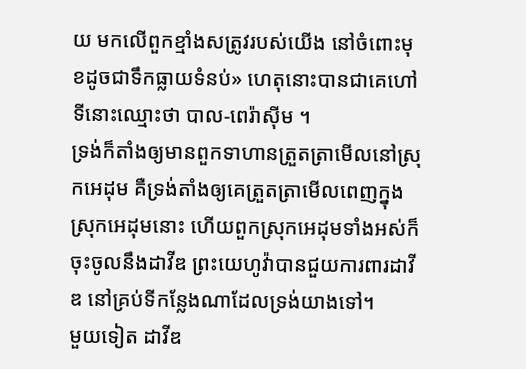យ មកលើពួកខ្មាំងសត្រូវរបស់យើង នៅចំពោះមុខដូចជាទឹកធ្លាយទំនប់» ហេតុនោះបានជាគេហៅទីនោះឈ្មោះថា បាល-ពេរ៉ាស៊ីម ។
ទ្រង់ក៏តាំងឲ្យមានពួកទាហានត្រួតត្រាមើលនៅស្រុកអេដុម គឺទ្រង់តាំងឲ្យគេត្រួតត្រាមើលពេញក្នុងស្រុកអេដុមនោះ ហើយពួកស្រុកអេដុមទាំងអស់ក៏ចុះចូលនឹងដាវីឌ ព្រះយេហូវ៉ាបានជួយការពារដាវីឌ នៅគ្រប់ទីកន្លែងណាដែលទ្រង់យាងទៅ។
មួយទៀត ដាវីឌ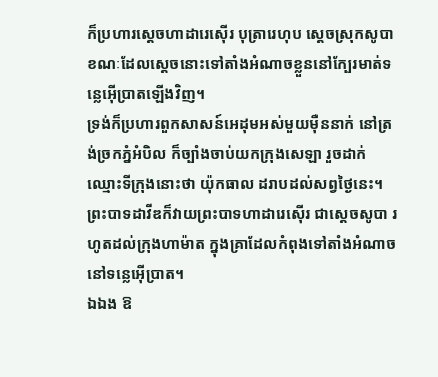ក៏ប្រហារស្ដេចហាដារេស៊ើរ បុត្រារេហុប ស្តេចស្រុកសូបា ខណៈដែលស្តេចនោះទៅតាំងអំណាចខ្លួននៅក្បែរមាត់ទន្លេអ៊ើប្រាតឡើងវិញ។
ទ្រង់ក៏ប្រហារពួកសាសន៍អេដុមអស់មួយម៉ឺននាក់ នៅត្រង់ច្រកភ្នំអំបិល ក៏ច្បាំងចាប់យកក្រុងសេឡា រួចដាក់ឈ្មោះទីក្រុងនោះថា យ៉ុកធាល ដរាបដល់សព្វថ្ងៃនេះ។
ព្រះបាទដាវីឌក៏វាយព្រះបាទហាដារេស៊ើរ ជាស្តេចសូបា រហូតដល់ក្រុងហាម៉ាត ក្នុងគ្រាដែលកំពុងទៅតាំងអំណាចនៅទន្លេអ៊ើប្រាត។
ឯឯង ឱ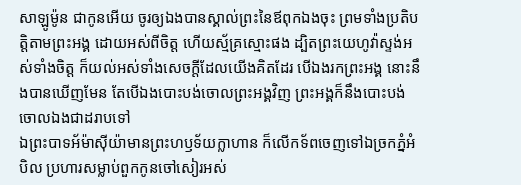សាឡូម៉ូន ជាកូនអើយ ចូរឲ្យឯងបានស្គាល់ព្រះនៃឪពុកឯងចុះ ព្រមទាំងប្រតិបត្តិតាមព្រះអង្គ ដោយអស់ពីចិត្ត ហើយស្ម័គ្រស្មោះផង ដ្បិតព្រះយេហូវ៉ាស្ទង់អស់ទាំងចិត្ត ក៏យល់អស់ទាំងសេចក្ដីដែលយើងគិតដែរ បើឯងរកព្រះអង្គ នោះនឹងបានឃើញមែន តែបើឯងបោះបង់ចោលព្រះអង្គវិញ ព្រះអង្គក៏នឹងបោះបង់ចោលឯងជាដរាបទៅ
ឯព្រះបាទអ័ម៉ាស៊ីយ៉ាមានព្រះហឫទ័យក្លាហាន ក៏លើកទ័ពចេញទៅឯច្រកភ្នំអំបិល ប្រហារសម្លាប់ពួកកូនចៅសៀរអស់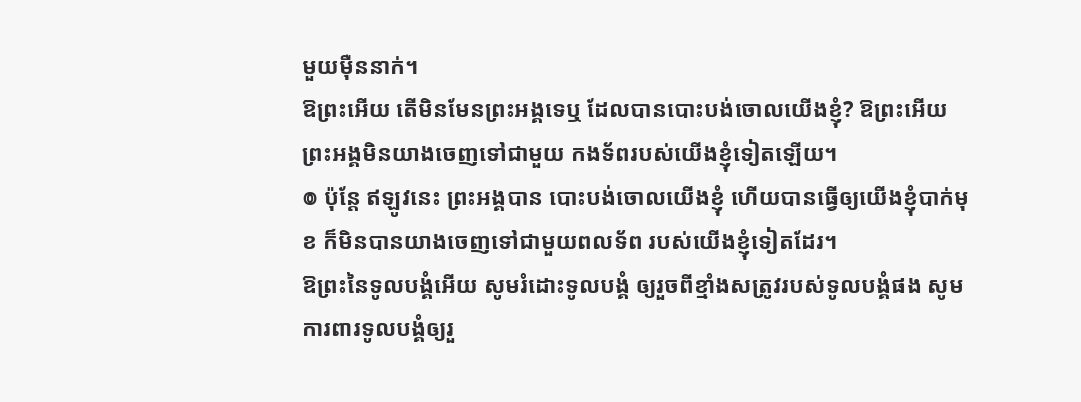មួយម៉ឺននាក់។
ឱព្រះអើយ តើមិនមែនព្រះអង្គទេឬ ដែលបានបោះបង់ចោលយើងខ្ញុំ? ឱព្រះអើយ ព្រះអង្គមិនយាងចេញទៅជាមួយ កងទ័ពរបស់យើងខ្ញុំទៀតឡើយ។
៙ ប៉ុន្តែ ឥឡូវនេះ ព្រះអង្គបាន បោះបង់ចោលយើងខ្ញុំ ហើយបានធ្វើឲ្យយើងខ្ញុំបាក់មុខ ក៏មិនបានយាងចេញទៅជាមួយពលទ័ព របស់យើងខ្ញុំទៀតដែរ។
ឱព្រះនៃទូលបង្គំអើយ សូមរំដោះទូលបង្គំ ឲ្យរួចពីខ្មាំងសត្រូវរបស់ទូលបង្គំផង សូមការពារទូលបង្គំឲ្យរួ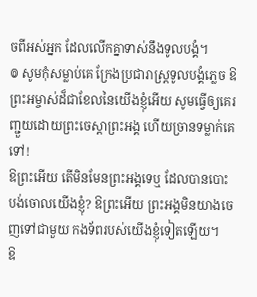ចពីអស់អ្នក ដែលលើកគ្នាទាស់នឹងទូលបង្គំ។
៙ សូមកុំសម្លាប់គេ ក្រែងប្រជារាស្ត្រទូលបង្គំភ្លេច ឱព្រះអម្ចាស់ដ៏ជាខែលនៃយើងខ្ញុំអើយ សូមធ្វើឲ្យគេរញ្ជួយដោយព្រះចេស្តាព្រះអង្គ ហើយច្រានទម្លាក់គេទៅ!
ឱព្រះអើយ តើមិនមែនព្រះអង្គទេឬ ដែលបានបោះបង់ចោលយើងខ្ញុំ? ឱព្រះអើយ ព្រះអង្គមិនយាងចេញទៅជាមួយ កងទ័ពរបស់យើងខ្ញុំទៀតឡើយ។
ឱ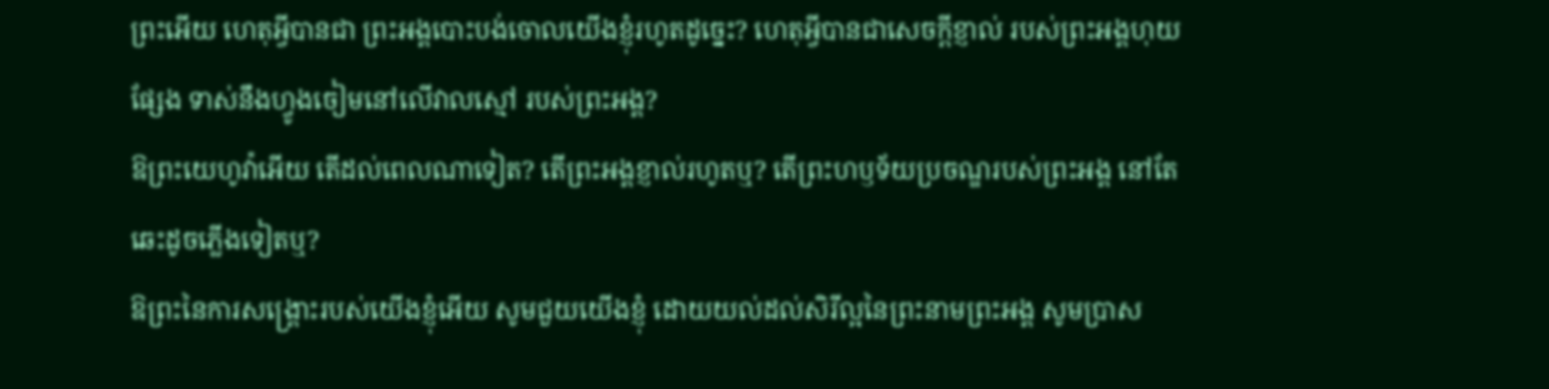ព្រះអើយ ហេតុអ្វីបានជា ព្រះអង្គបោះបង់ចោលយើងខ្ញុំរហូតដូច្នេះ? ហេតុអ្វីបានជាសេចក្ដីខ្ញាល់ របស់ព្រះអង្គហុយផ្សែង ទាស់នឹងហ្វូងចៀមនៅលើវាលស្មៅ របស់ព្រះអង្គ?
ឱព្រះយេហូវ៉ាអើយ តើដល់ពេលណាទៀត? តើព្រះអង្គខ្ញាល់រហូតឬ? តើព្រះហឫទ័យប្រចណ្ឌរបស់ព្រះអង្គ នៅតែឆេះដូចភ្លើងទៀតឬ?
ឱព្រះនៃការសង្គ្រោះរបស់យើងខ្ញុំអើយ សូមជួយយើងខ្ញុំ ដោយយល់ដល់សិរីល្អនៃព្រះនាមព្រះអង្គ សូមប្រាស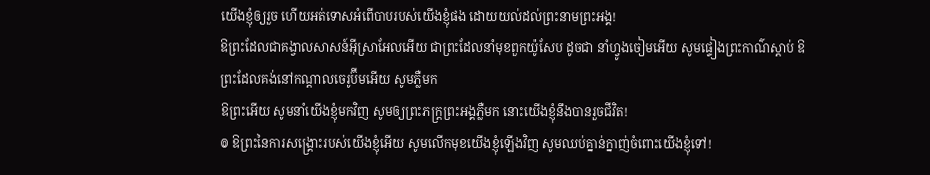យើងខ្ញុំឲ្យរួច ហើយអត់ទោសអំពើបាបរបស់យើងខ្ញុំផង ដោយយល់ដល់ព្រះនាមព្រះអង្គ!
ឱព្រះដែលជាគង្វាលសាសន៍អ៊ីស្រាអែលអើយ ជាព្រះដែលនាំមុខពួកយ៉ូសែប ដូចជា នាំហ្វូងចៀមអើយ សូមផ្ទៀងព្រះកាណ៌ស្តាប់ ឱព្រះដែលគង់នៅកណ្ដាលចេរូប៊ីមអើយ សូមភ្លឺមក
ឱព្រះអើយ សូមនាំយើងខ្ញុំមកវិញ សូមឲ្យព្រះភក្ត្រព្រះអង្គភ្លឺមក នោះយើងខ្ញុំនឹងបានរួចជីវិត!
៙ ឱព្រះនៃការសង្គ្រោះរបស់យើងខ្ញុំអើយ សូមលើកមុខយើងខ្ញុំឡើងវិញ សូមឈប់គ្នាន់ក្នាញ់ចំពោះយើងខ្ញុំទៅ!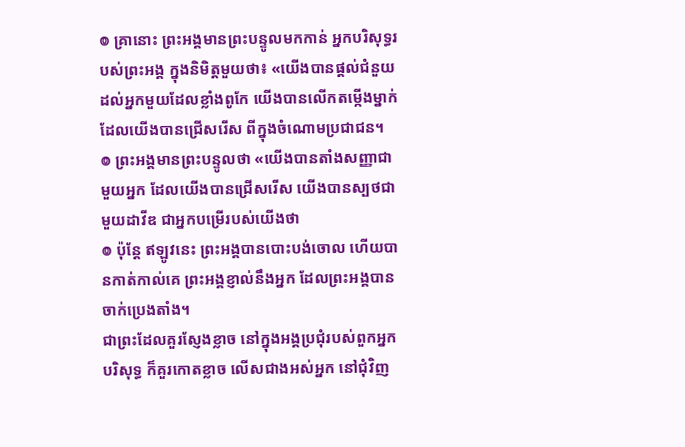៙ គ្រានោះ ព្រះអង្គមានព្រះបន្ទូលមកកាន់ អ្នកបរិសុទ្ធរបស់ព្រះអង្គ ក្នុងនិមិត្តមួយថា៖ «យើងបានផ្ដល់ជំនួយ ដល់អ្នកមួយដែលខ្លាំងពូកែ យើងបានលើកតម្កើងម្នាក់ ដែលយើងបានជ្រើសរើស ពីក្នុងចំណោមប្រជាជន។
៙ ព្រះអង្គមានព្រះបន្ទូលថា «យើងបានតាំងសញ្ញាជាមួយអ្នក ដែលយើងបានជ្រើសរើស យើងបានស្បថជាមួយដាវីឌ ជាអ្នកបម្រើរបស់យើងថា
៙ ប៉ុន្តែ ឥឡូវនេះ ព្រះអង្គបានបោះបង់ចោល ហើយបានកាត់កាល់គេ ព្រះអង្គខ្ញាល់នឹងអ្នក ដែលព្រះអង្គបានចាក់ប្រេងតាំង។
ជាព្រះដែលគួរស្ញែងខ្លាច នៅក្នុងអង្គប្រជុំរបស់ពួកអ្នកបរិសុទ្ធ ក៏គួរកោតខ្លាច លើសជាងអស់អ្នក នៅជុំវិញ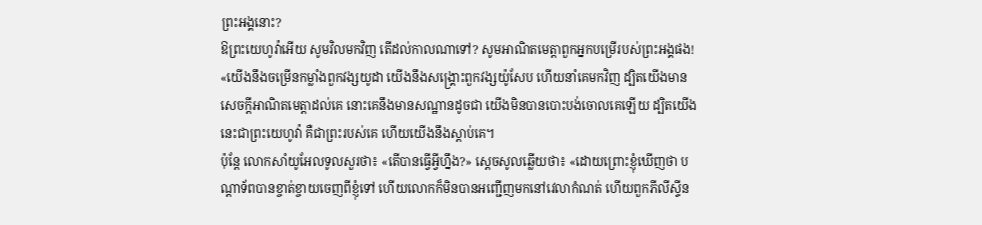ព្រះអង្គនោះ?
ឱព្រះយេហូវ៉ាអើយ សូមវិលមកវិញ តើដល់កាលណាទៅ? សូមអាណិតមេត្តាពួកអ្នកបម្រើរបស់ព្រះអង្គផង!
«យើងនឹងចម្រើនកម្លាំងពួកវង្សយូដា យើងនឹងសង្គ្រោះពួកវង្សយ៉ូសែប ហើយនាំគេមកវិញ ដ្បិតយើងមានសេចក្ដីអាណិតមេត្តាដល់គេ នោះគេនឹងមានសណ្ឋានដូចជា យើងមិនបានបោះបង់ចោលគេឡើយ ដ្បិតយើងនេះជាព្រះយេហូវ៉ា គឺជាព្រះរបស់គេ ហើយយើងនឹងស្តាប់គេ។
ប៉ុន្តែ លោកសាំយូអែលទូលសួរថា៖ «តើបានធ្វើអ្វីហ្នឹង?» ស្ដេចសូលឆ្លើយថា៖ «ដោយព្រោះខ្ញុំឃើញថា បណ្ដាទ័ពបានខ្ចាត់ខ្ចាយចេញពីខ្ញុំទៅ ហើយលោកក៏មិនបានអញ្ជើញមកនៅវេលាកំណត់ ហើយពួកភីលីស្ទីន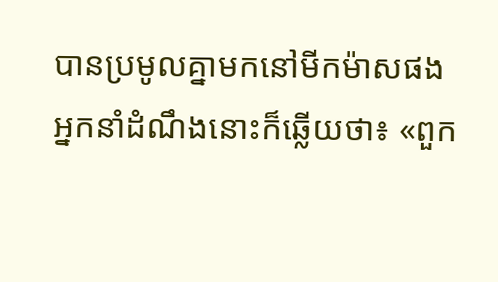បានប្រមូលគ្នាមកនៅមីកម៉ាសផង
អ្នកនាំដំណឹងនោះក៏ឆ្លើយថា៖ «ពួក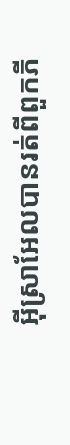អ៊ីស្រាអែលបានរត់ពីពួកភី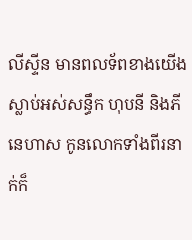លីស្ទីន មានពលទ័ពខាងយើងស្លាប់អស់សន្ធឹក ហុបនី និងភីនេហាស កូនលោកទាំងពីរនាក់ក៏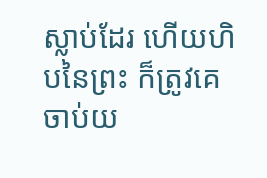ស្លាប់ដែរ ហើយហិបនៃព្រះ ក៏ត្រូវគេចាប់យ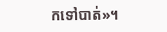កទៅបាត់»។